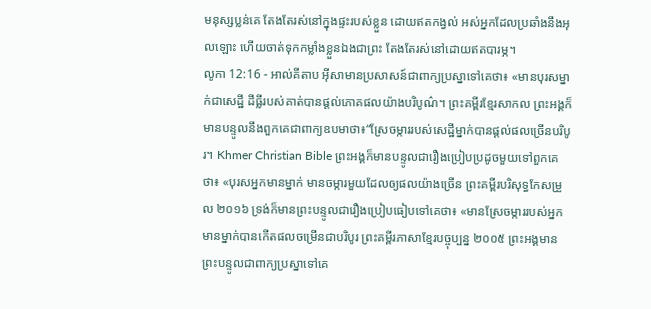មនុស្សប្លន់គេ តែងតែរស់នៅក្នុងផ្ទះរបស់ខ្លួន ដោយឥតកង្វល់ អស់អ្នកដែលប្រឆាំងនឹងអុលឡោះ ហើយចាត់ទុកកម្លាំងខ្លួនឯងជាព្រះ តែងតែរស់នៅដោយឥតបារម្ភ។
លូកា 12:16 - អាល់គីតាប អ៊ីសាមានប្រសាសន៍ជាពាក្យប្រស្នាទៅគេថា៖ «មានបុរសម្នាក់ជាសេដ្ឋី ដីធ្លីរបស់គាត់បានផ្ដល់ភោគផលយ៉ាងបរិបូណ៌។ ព្រះគម្ពីរខ្មែរសាកល ព្រះអង្គក៏មានបន្ទូលនឹងពួកគេជាពាក្យឧបមាថា៖“ស្រែចម្ការរបស់សេដ្ឋីម្នាក់បានផ្ដល់ផលច្រើនបរិបូរ។ Khmer Christian Bible ព្រះអង្គក៏មានបន្ទូលជារឿងប្រៀបប្រដូចមួយទៅពួកគេថា៖ «បុរសអ្នកមានម្នាក់ មានចម្ការមួយដែលឲ្យផលយ៉ាងច្រើន ព្រះគម្ពីរបរិសុទ្ធកែសម្រួល ២០១៦ ទ្រង់ក៏មានព្រះបន្ទូលជារឿងប្រៀបធៀបទៅគេថា៖ «មានស្រែចម្ការរបស់អ្នកមានម្នាក់បានកើតផលចម្រើនជាបរិបូរ ព្រះគម្ពីរភាសាខ្មែរបច្ចុប្បន្ន ២០០៥ ព្រះអង្គមានព្រះបន្ទូលជាពាក្យប្រស្នាទៅគេ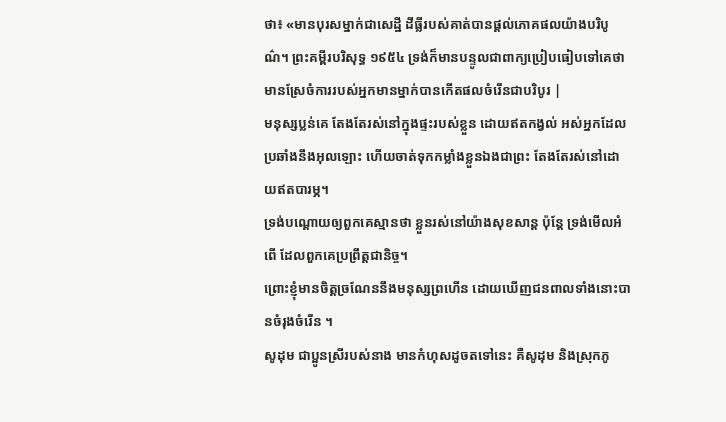ថា៖ «មានបុរសម្នាក់ជាសេដ្ឋី ដីធ្លីរបស់គាត់បានផ្ដល់ភោគផលយ៉ាងបរិបូណ៌។ ព្រះគម្ពីរបរិសុទ្ធ ១៩៥៤ ទ្រង់ក៏មានបន្ទូលជាពាក្យប្រៀបធៀបទៅគេថា មានស្រែចំការរបស់អ្នកមានម្នាក់បានកើតផលចំរើនជាបរិបូរ |
មនុស្សប្លន់គេ តែងតែរស់នៅក្នុងផ្ទះរបស់ខ្លួន ដោយឥតកង្វល់ អស់អ្នកដែលប្រឆាំងនឹងអុលឡោះ ហើយចាត់ទុកកម្លាំងខ្លួនឯងជាព្រះ តែងតែរស់នៅដោយឥតបារម្ភ។
ទ្រង់បណ្ដោយឲ្យពួកគេស្មានថា ខ្លួនរស់នៅយ៉ាងសុខសាន្ត ប៉ុន្តែ ទ្រង់មើលអំពើ ដែលពួកគេប្រព្រឹត្តជានិច្ច។
ព្រោះខ្ញុំមានចិត្តច្រណែននឹងមនុស្សព្រហើន ដោយឃើញជនពាលទាំងនោះបានចំរុងចំរើន ។
សូដុម ជាប្អូនស្រីរបស់នាង មានកំហុសដូចតទៅនេះ គឺសូដុម និងស្រុកភូ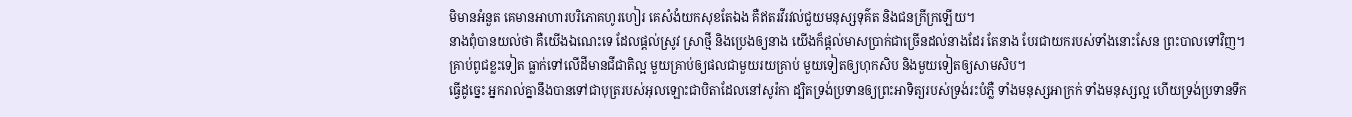មិមានអំនួត គេមានអាហារបរិភោគហូរហៀរ គេសំងំយកសុខតែឯង គឺឥតរវីរវល់ជួយមនុស្សទុគ៌ត និងជនក្រីក្រឡើយ។
នាងពុំបានយល់ថា គឺយើងឯណេះទេ ដែលផ្ដល់ស្រូវ ស្រាថ្មី និងប្រេងឲ្យនាង យើងក៏ផ្ដល់មាសប្រាក់ជាច្រើនដល់នាងដែរ តែនាង បែរជាយករបស់ទាំងនោះសែន ព្រះបាលទៅវិញ។
គ្រាប់ពូជខ្លះទៀត ធ្លាក់ទៅលើដីមានជីជាតិល្អ មួយគ្រាប់ឲ្យផលជាមួយរយគ្រាប់ មួយទៀតឲ្យហុកសិប និងមួយទៀតឲ្យសាមសិប។
ធ្វើដូច្នេះ អ្នករាល់គ្នានឹងបានទៅជាបុត្ររបស់អុលឡោះជាបិតាដែលនៅសូរ៉កា ដ្បិតទ្រង់ប្រទានឲ្យព្រះអាទិត្យរបស់ទ្រង់រះបំភ្លឺ ទាំងមនុស្សអាក្រក់ ទាំងមនុស្សល្អ ហើយទ្រង់ប្រទានទឹក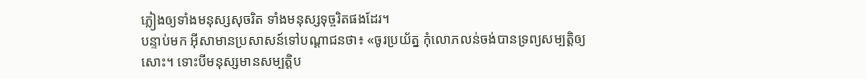ភ្លៀងឲ្យទាំងមនុស្សសុចរិត ទាំងមនុស្សទុច្ចរិតផងដែរ។
បន្ទាប់មក អ៊ីសាមានប្រសាសន៍ទៅបណ្ដាជនថា៖ «ចូរប្រយ័ត្ន កុំលោភលន់ចង់បានទ្រព្យសម្បត្តិឲ្យសោះ។ ទោះបីមនុស្សមានសម្បត្តិប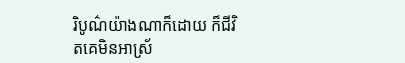រិបូណ៌យ៉ាងណាក៏ដោយ ក៏ជីវិតគេមិនអាស្រ័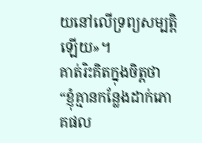យនៅលើទ្រព្យសម្បត្តិឡើយ»។
គាត់រិះគិតក្នុងចិត្ដថា “ខ្ញុំគ្មានកន្លែងដាក់ភោគផល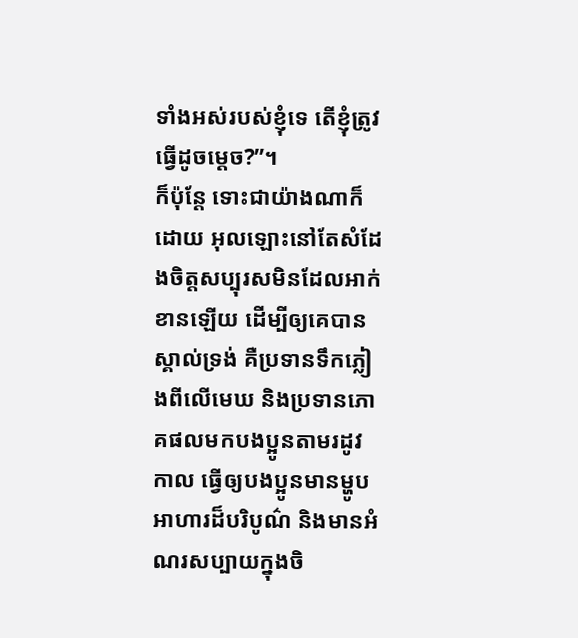ទាំងអស់របស់ខ្ញុំទេ តើខ្ញុំត្រូវធ្វើដូចម្ដេច?”។
ក៏ប៉ុន្ដែ ទោះជាយ៉ាងណាក៏ដោយ អុលឡោះនៅតែសំដែងចិត្តសប្បុរសមិនដែលអាក់ខានឡើយ ដើម្បីឲ្យគេបានស្គាល់ទ្រង់ គឺប្រទានទឹកភ្លៀងពីលើមេឃ និងប្រទានភោគផលមកបងប្អូនតាមរដូវកាល ធ្វើឲ្យបងប្អូនមានម្ហូបអាហារដ៏បរិបូណ៌ និងមានអំណរសប្បាយក្នុងចិ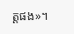ត្ដផង»។